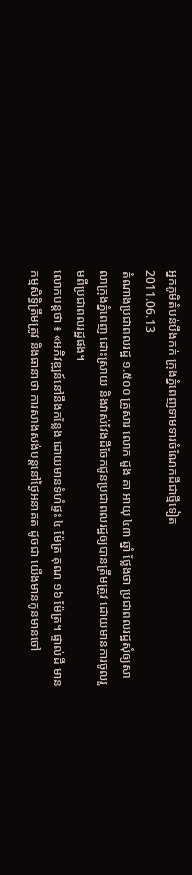អ្នកភូមិតំបន់បឹងកក់ ក្រុងភ្នំពេញទាមទារចំណែកដីជាថ្មីទៀត
2011.06.13
តំណាងប្រជាពលរដ្ឋ ១.៥០០ គ្រួសារ លោក ដួង គា អាយុ ៤៣ ឆ្នាំ ថ្លែងថា ប្រជាពលរដ្ឋសុំឲ្យសាលាក្រុងភ្នំពេញ ដោះស្រាយ និងវាស់វែងដីចែកជូនប្រជាពលរដ្ឋឲ្យបានត្រឹមត្រូវ ដោយមានការចូលរួមពីប្រជាពលរដ្ឋផង។
លោកបន្តថា ៖ «អភិវឌ្ឍន៍នៅនឹងកន្លែង ដោយមានទំហំផ្ទះ ៤ ម៉ែត្រ គុណ ១៦ ម៉ែត្រ។ ផ្ទាល់ដី មានកម្មសិទ្ធិត្រឹមត្រូវ និងធានាថា ការសាងសង់បន្តនៅថ្ងៃអនាគត ដូចជា យើងមានកូនមានចៅ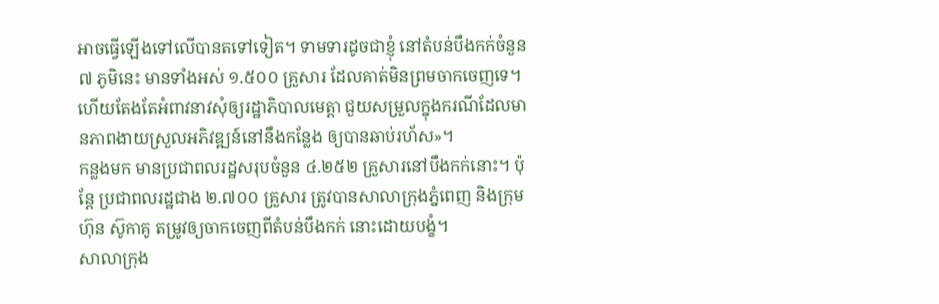អាចធ្វើឡើងទៅលើបានតទៅទៀត។ ទាមទារដូចជាខ្ញុំ នៅតំបន់បឹងកក់ចំនួន ៧ ភូមិនេះ មានទាំងអស់ ១.៥០០ គ្រួសារ ដែលគាត់មិនព្រមចាកចេញទេ។ ហើយតែងតែអំពាវនាវសុំឲ្យរដ្ឋាភិបាលមេត្តា ជួយសម្រួលក្នុងករណីដែលមានភាពងាយស្រួលអភិវឌ្ឍន៍នៅនឹងកន្លែង ឲ្យបានឆាប់រហ័ស»។
កន្លងមក មានប្រជាពលរដ្ឋសរុបចំនួន ៤.២៥២ គ្រួសារនៅបឹងកក់នោះ។ ប៉ុន្តែ ប្រជាពលរដ្ឋជាង ២.៧០០ គ្រួសារ ត្រូវបានសាលាក្រុងភ្នំពេញ និងក្រុមហ៊ុន ស៊ូកាគូ តម្រូវឲ្យចាកចេញពីតំបន់បឹងកក់ នោះដោយបង្ខំ។
សាលាក្រុង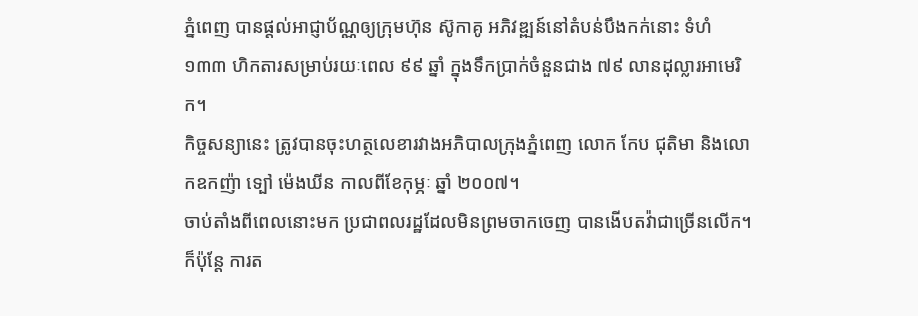ភ្នំពេញ បានផ្ដល់អាជ្ញាប័ណ្ណឲ្យក្រុមហ៊ុន ស៊ូកាគូ អភិវឌ្ឍន៍នៅតំបន់បឹងកក់នោះ ទំហំ ១៣៣ ហិកតារសម្រាប់រយៈពេល ៩៩ ឆ្នាំ ក្នុងទឹកប្រាក់ចំនួនជាង ៧៩ លានដុល្លារអាមេរិក។
កិច្ចសន្យានេះ ត្រូវបានចុះហត្ថលេខារវាងអភិបាលក្រុងភ្នំពេញ លោក កែប ជុតិមា និងលោកឧកញ៉ា ទ្បៅ ម៉េងឃីន កាលពីខែកុម្ភៈ ឆ្នាំ ២០០៧។
ចាប់តាំងពីពេលនោះមក ប្រជាពលរដ្ឋដែលមិនព្រមចាកចេញ បានងើបតវ៉ាជាច្រើនលើក។ ក៏ប៉ុន្តែ ការត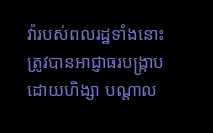វ៉ារបស់ពលរដ្ឋទាំងនោះ ត្រូវបានអាជ្ញាធរបង្ក្រាបដោយហិង្សា បណ្ដាល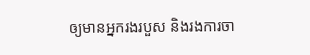ឲ្យមានអ្នករងរបួស និងរងការចា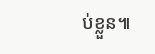ប់ខ្លួន៕